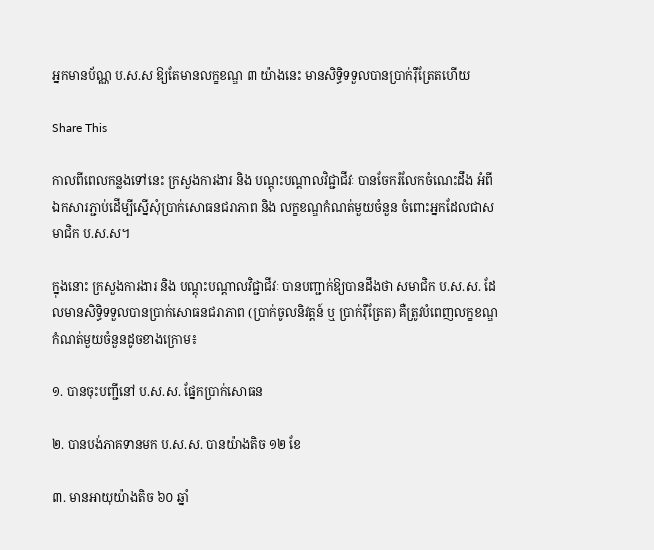អ្នកមានប័ណ្ណ ប.ស.ស ឱ្យតែមានលក្ខខណ្ឌ ៣ យ៉ាងនេះ មានសិទ្ធិទទួលបានប្រាក់រ៉ឺត្រែតហើយ

Share This

កាលពីពេលកន្លងទៅនេះ ក្រសួងការងារ និង បណ្ដុះបណ្ដាលវិជ្ជាជីវៈ បានចែករំលែកចំណេះដឹង អំពីឯកសារភ្ជាប់ដើម្បីស្នើសុំប្រាក់សោធនជរាភាព និង លក្ខខណ្ឌកំណត់មួយចំនួន ចំពោះអ្នកដែលជាសមាជិក ប.ស.ស។

ក្នុងនោះ ក្រសួងការងារ និង បណ្ដុះបណ្ដាលវិជ្ជាជីវៈ បានបញ្ជាក់ឱ្យបានដឹងថា សមាជិក ប.ស.ស. ដែលមានសិទ្ធិទទួលបានប្រាក់សោធនជរាភាព (ប្រាក់ចូលនិវត្តន៍ ឬ ប្រាក់រ៉ឺត្រែត) គឺត្រូវបំពេញលក្ខខណ្ឌកំណត់មួយចំនួនដូចខាងក្រោម៖

១. បានចុះបញ្ជីនៅ ប.ស.ស. ផ្នែកប្រាក់សោធន

២. បានបង់ភាគទានមក ប.ស.ស. បានយ៉ាងតិច ១២ ខែ

៣. មានអាយុយ៉ាងតិច ៦០ ឆ្នាំ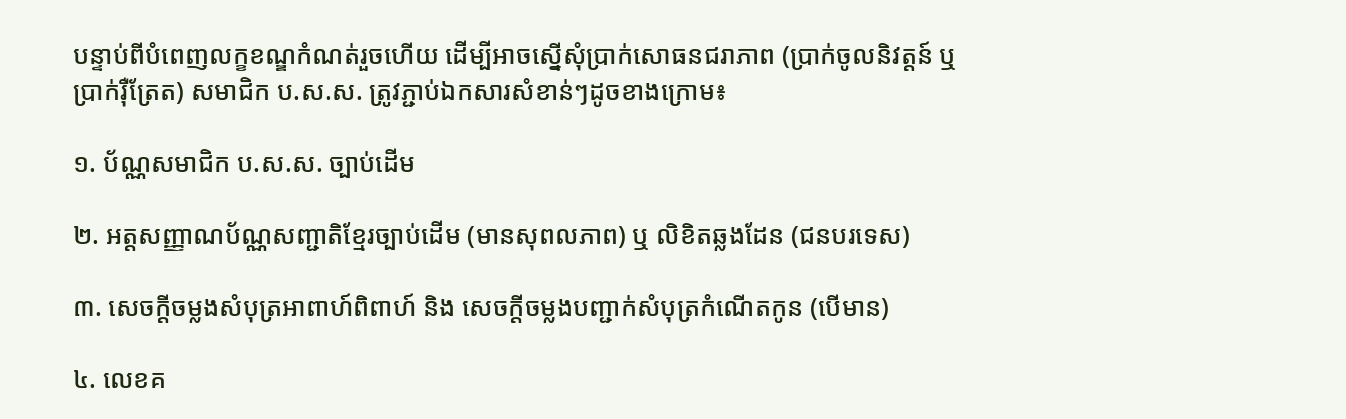បន្ទាប់ពីបំពេញលក្ខខណ្ឌកំណត់រួចហើយ ដើម្បីអាចស្នើសុំប្រាក់សោធនជរាភាព (ប្រាក់ចូលនិវត្តន៍ ឬប្រាក់រ៉ឺត្រែត) សមាជិក ប.ស.ស. ត្រូវភ្ជាប់ឯកសារសំខាន់ៗដូចខាងក្រោម៖

១. ប័ណ្ណសមាជិក ប.ស.ស. ច្បាប់ដើម

២. អត្តសញ្ញាណប័ណ្ណសញ្ជាតិខ្មែរច្បាប់ដើម (មានសុពលភាព) ឬ លិខិតឆ្លងដែន (ជនបរទេស)

៣. សេចក្តីចម្លងសំបុត្រអាពាហ៍ពិពាហ៍ និង សេចក្តីចម្លងបញ្ជាក់សំបុត្រកំណើតកូន (បើមាន)

៤. លេខគ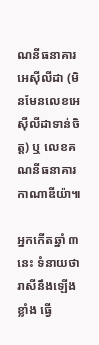ណនីធនាគារអេស៊ីលីដា (មិនមែនលេខអេស៊ីលីដាទាន់ចិត្ត) ឬ លេខគណនីធនាគារកាណាឌីយ៉ា៕

អ្នកកើតឆ្នាំ ៣ នេះ ទំនាយថារាសីនឹងឡើងខ្លាំង ធ្វើ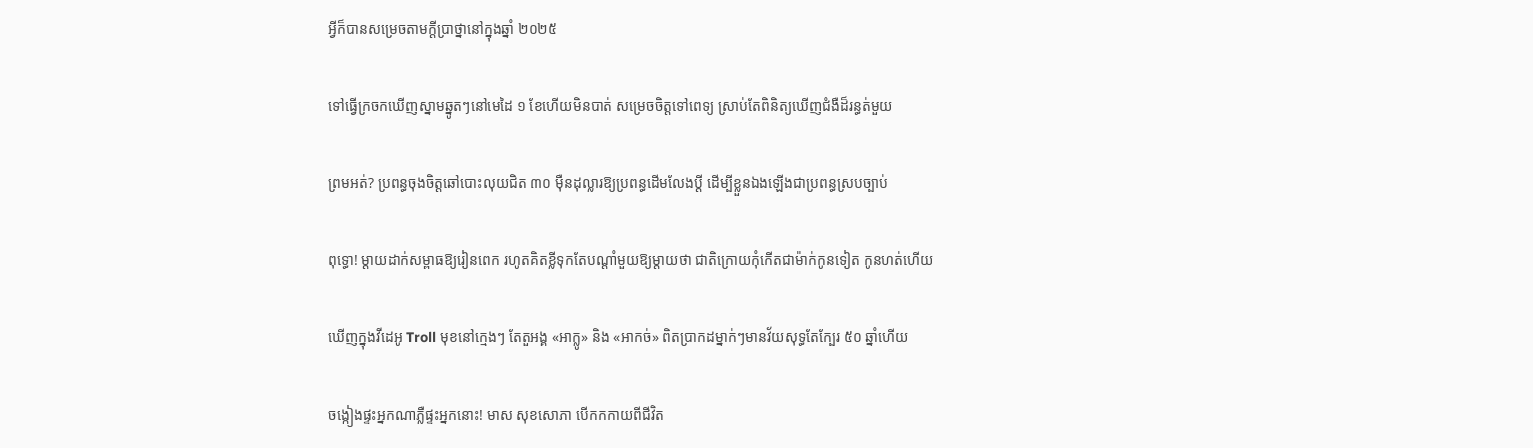អ្វីក៏បានសម្រេចតាមក្ដីប្រាថ្នានៅក្នុងឆ្នាំ ២០២៥

ទៅធ្វើក្រចកឃើញស្នាមឆ្នូតៗនៅមេដៃ ១ ខែហើយមិនបាត់ សម្រេចចិត្តទៅពេទ្យ ស្រាប់តែពិនិត្យឃើញជំងឺដ៏រន្ធត់មួយ

ព្រមអត់? ប្រពន្ធចុងចិត្តឆៅបោះលុយជិត ៣០ ម៉ឺនដុល្លារឱ្យប្រពន្ធដើមលែងប្តី ដើម្បីខ្លួនឯងឡើងជាប្រពន្ធស្របច្បាប់

ពុទ្ធោ! ម្ដាយដាក់សម្ពាធឱ្យរៀនពេក រហូតគិតខ្លីទុកតែបណ្ដាំមួយឱ្យម្តាយថា ជាតិក្រោយកុំកើតជាម៉ាក់កូនទៀត កូនហត់ហើយ

ឃើញក្នុងវីដេអូ Troll មុខនៅក្មេងៗ តែតួអង្គ «អាក្លូ» និង «អាកច់» ពិតប្រាកដម្នាក់ៗមានវ័យសុទ្ធតែក្បែរ ៥០ ឆ្នាំហើយ

ចង្កៀងផ្ទះអ្នកណាភ្លឺផ្ទះអ្នកនោះ! មាស សុខសោភា បើកកកាយពីជីវិត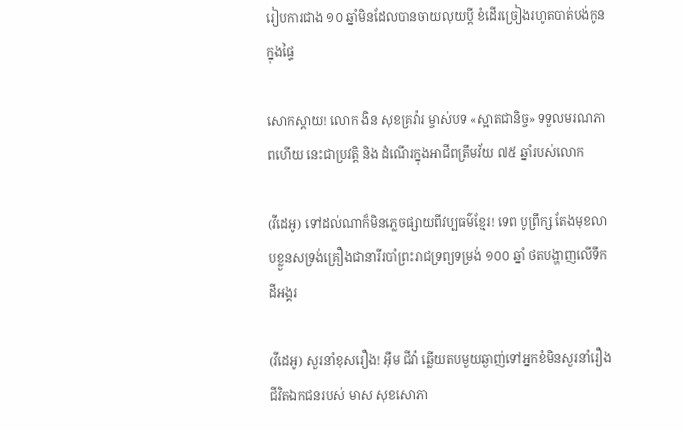រៀបការជាង ១០ ឆ្នាំមិនដែលបានចាយលុយប្ដី ខំដើរច្រៀងរហូតបាត់បង់កូនក្នុងផ្ទៃ

សោកស្តាយ! លោក ងិន សុខគ្រវ៉ារ ម្ចាស់បទ «ស្អាតជានិច្ច» ទទួលមរណភាពហើយ នេះជាប្រវត្តិ និង ដំណើរក្នុងអាជីពត្រឹមវ័យ ៧៥ ឆ្នាំរបស់លោក

(វីដេអូ) ទៅដល់ណាក៏មិនភ្លេចផ្សាយពីវប្បធម៌ខ្មែរ! ទេព បូព្រឹក្ស តែងមុខលាបខ្លួនសទ្រង់គ្រឿងជានារីរបាំព្រះរាជទ្រព្យទម្រង់ ១០០ ឆ្នាំ ថតបង្ហាញលើទឹកដីអង្គរ

(វីដេអូ) សួរនាំខុសរឿង! អ៊ឹម ជីវ៉ា ឆ្លើយតបមួយឆ្ងាញ់ទៅអ្នកខំមិនសួរនាំរឿងជីវិតឯកជនរបស់ មាស សុខសោភា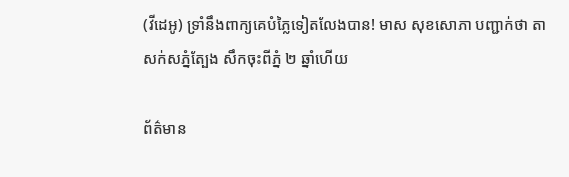(វីដេអូ) ទ្រាំនឹងពាក្យគេបំភ្លៃទៀតលែងបាន! មាស សុខសោភា បញ្ជាក់ថា តាសក់សភ្នំត្បែង សឹកចុះពីភ្នំ ២ ឆ្នាំហើយ

ព័ត៌មាន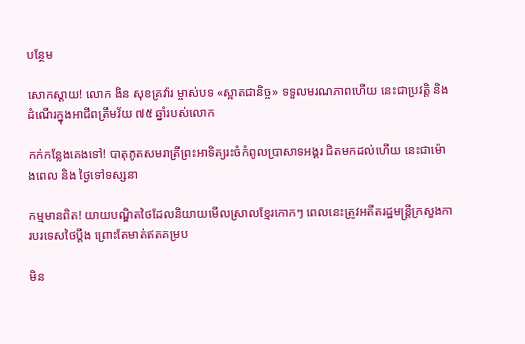បន្ថែម

សោកស្តាយ! លោក ងិន សុខគ្រវ៉ារ ម្ចាស់បទ «ស្អាតជានិច្ច» ទទួលមរណភាពហើយ នេះជាប្រវត្តិ និង ដំណើរក្នុងអាជីពត្រឹមវ័យ ៧៥ ឆ្នាំរបស់លោក

កក់កន្លែងគេងទៅ! បាតុភូតសមរាត្រីព្រះអាទិត្យរះចំកំពូលប្រាសាទអង្គរ ជិតមកដល់ហើយ នេះជាម៉ោងពេល និង ថ្ងៃទៅទស្សនា

កម្មមានពិត! យាយបណ្ឌិតថៃដែលនិយាយមើលស្រាលខ្មែរកោកៗ ពេលនេះត្រូវអតីតរដ្ឋមន្ត្រីក្រសួងការបរទេសថៃប្តឹង ព្រោះតែមាត់ឥតគម្រប

មិន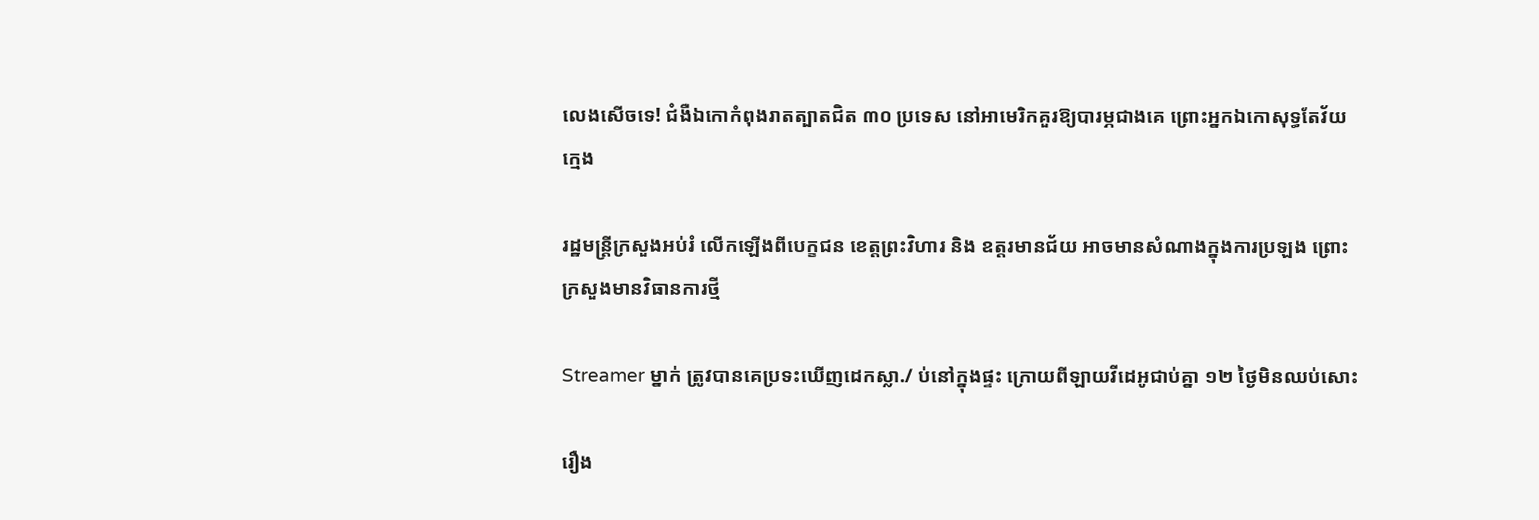លេងសើចទេ! ជំងឺឯកោកំពុងរាតត្បាតជិត ៣០ ប្រទេស នៅអាមេរិកគួរឱ្យបារម្ភជាងគេ ព្រោះអ្នកឯកោសុទ្ធតែវ័យក្មេង

រដ្ឋមន្ត្រីក្រសួងអប់រំ លើកឡើងពីបេក្ខជន ខេត្តព្រះវិហារ និង ឧត្តរមានជ័យ អាចមានសំណាងក្នុងការប្រឡង ព្រោះក្រសួងមានវិធានការថ្មី

Streamer ម្នាក់ ត្រូវបានគេប្រទះឃើញដេកស្លា./ ប់នៅក្នុងផ្ទះ ក្រោយពីឡាយវីដេអូជាប់គ្នា ១២ ថ្ងៃមិនឈប់សោះ

រឿង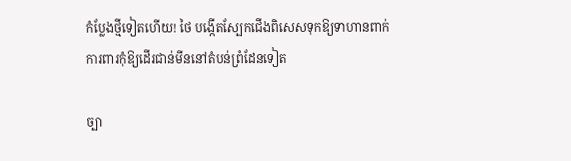កំប្លែងថ្មីទៀតហើយ! ថៃ បង្កើតស្បែកជើងពិសេសទុកឱ្យទាហានពាក់ ការពារកុំឱ្យដើរជាន់មីននៅតំបន់ព្រំដែនទៀត

ច្បា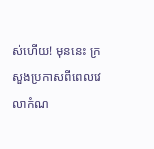ស់ហើយ! មុននេះ ក្រសួងប្រកាសពីពេលវេលាកំណ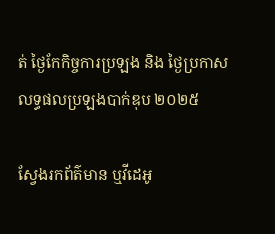ត់ ថ្ងៃកែកិច្ចការប្រឡង និង ថ្ងៃប្រកាសលទ្ធផលប្រឡងបាក់ឌុប ២០២៥

ស្វែងរកព័ត៌មាន ឬវីដេអូ